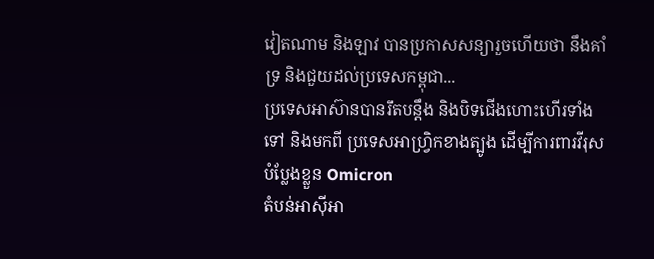វៀតណាម និងឡាវ បានប្រកាសសន្យារួចហើយថា នឹងគាំទ្រ និងជួយដល់ប្រទេសកម្ពុជា...
ប្រទេសអាស៊ានបានរឹតបន្តឹង និងបិទជើងហោះហើរទាំងទៅ និងមកពី ប្រទេសអាហ្វ្រិកខាងត្បូង ដើម្បីការពារវីរុសបំប្លែងខ្លួន Omicron
តំបន់អាស៊ីអា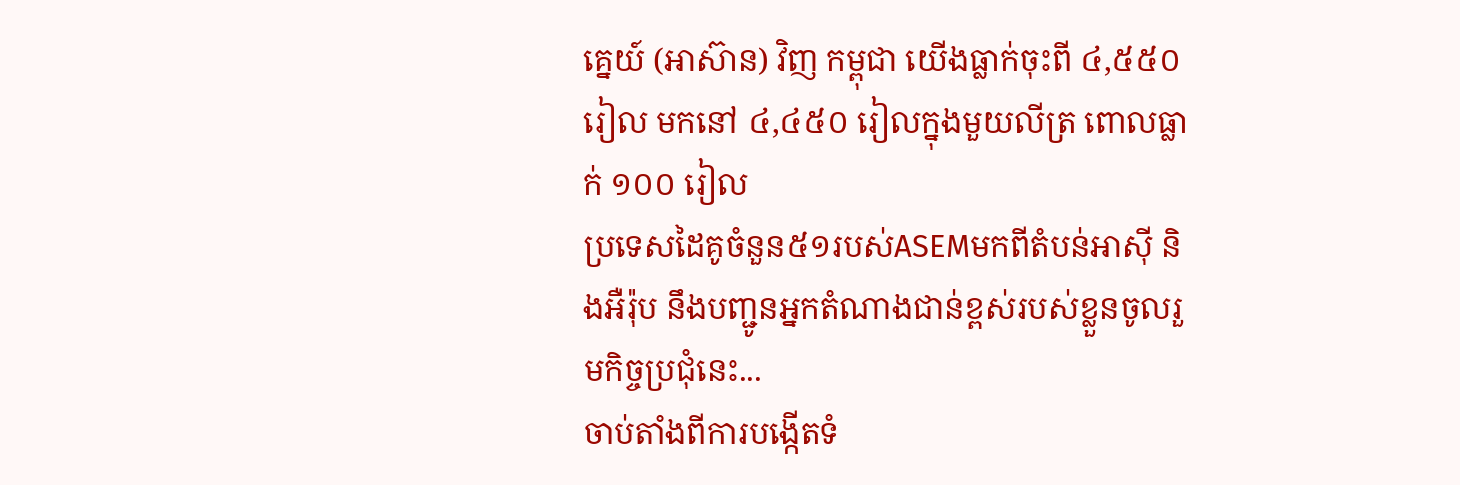គ្នេយ៍ (អាស៊ាន) វិញ កម្ពុជា យើងធ្លាក់ចុះពី ៤,៥៥០ រៀល មកនៅ ៤,៤៥០ រៀលក្នុងមួយលីត្រ ពោលធ្លាក់ ១០០ រៀល
ប្រទេសដៃគូចំនួន៥១របស់ASEMមកពីតំបន់អាស៊ី និងអឺរ៉ុប នឹងបញ្ជូនអ្នកតំណាងជាន់ខ្ពស់របស់ខ្លួនចូលរួមកិច្ចប្រជុំនេះ...
ចាប់តាំងពីការបង្កើតទំ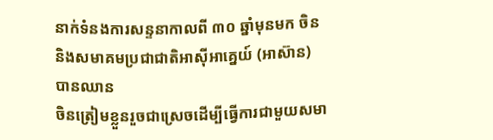នាក់ទំនងការសន្ទនាកាលពី ៣០ ឆ្នាំមុនមក ចិន និងសមាគមប្រជាជាតិអាស៊ីអាគ្នេយ៍ (អាស៊ាន) បានឈាន
ចិនត្រៀមខ្លួនរួចជាស្រេចដើម្បីធ្វើការជាមួយសមា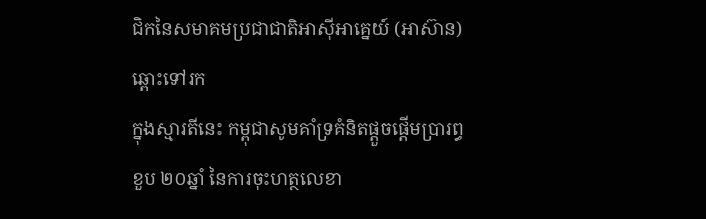ជិកនៃសមាគមប្រជាជាតិអាស៊ីអាគ្នេយ៍ (អាស៊ាន) ឆ្ពោះទៅរក
ក្នុងស្មារតីនេះ កម្ពុជាសូមគាំទ្រគំនិតផ្ដួចផ្ដើមប្រារព្ធខួប ២០ឆ្នាំ នៃការចុះហត្ថលេខា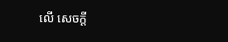លើ សេចក្ដី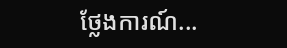ថ្លែងការណ៍...